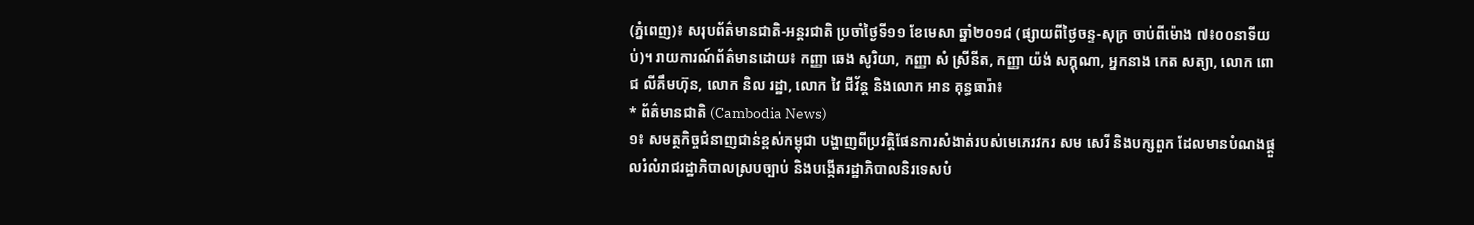(ភ្នំពេញ)៖ សរុបព័ត៌មានជាតិ-អន្តរជាតិ ប្រចាំថ្ងៃទី១១ ខែមេសា ឆ្នាំ២០១៨ (ផ្សាយពីថ្ងៃចន្ទ-សុក្រ ចាប់ពីម៉ោង ៧៖០០នាទីយប់)។ រាយការណ៍ព័ត៌មានដោយ៖ កញ្ញា ឆេង សូរិយា, កញ្ញា សំ ស្រីនីត, កញ្ញា យ៉ង់ សក្គុណា, អ្នកនាង កេត សត្យា, លោក ពោជ លីគឹមហ៊ុន, លោក និល រដ្ឋា, លោក វៃ ជីវ័ន្ត និងលោក អាន គុន្ធធារ៉ា៖
* ព័ត៌មានជាតិ (Cambodia News)
១៖ សមត្ថកិច្ចជំនាញជាន់ខ្ពស់កម្ពុជា បង្ហាញពីប្រវត្តិផែនការសំងាត់របស់មេភេរវករ សម សេរី និងបក្សពួក ដែលមានបំណងផ្តួលរំលំរាជរដ្ឋាភិបាលស្របច្បាប់ និងបង្កើតរដ្ឋាភិបាលនិរទេសបំ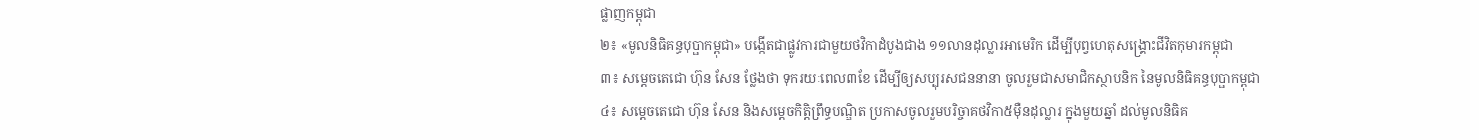ផ្លាញកម្ពុជា
២៖ «មូលនិធិគន្ធបុប្ផាកម្ពុជា» បង្កើតជាផ្លូវការជាមួយថវិកាដំបូងជាង ១១លានដុល្លារអាមេរិក ដើម្បីបុព្វហេតុសង្គ្រោះជីវិតកុមារកម្ពុជា
៣៖ សម្ដេចតេជោ ហ៊ុន សែន ថ្លែងថា ទុករយៈពេល៣ខែ ដើម្បីឲ្យសប្បុរសជននានា ចូលរួមជាសមាជិកស្ថាបនិក នៃមូលនិធិគន្ធបុប្ផាកម្ពុជា
៤៖ សម្តេចតេជោ ហ៊ុន សែន និងសម្តេចកិត្តិព្រឹទ្ធបណ្ឌិត ប្រកាសចូលរួមបរិច្ចាគថវិកា៥ម៉ឺនដុល្លារ ក្នុងមួយឆ្នាំ ដល់មូលនិធិគ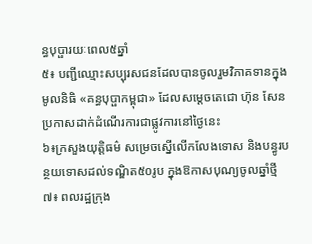ន្ធបុប្ផារយៈពេល៥ឆ្នាំ
៥៖ បញ្ជីឈ្មោះសប្បុរសជនដែលបានចូលរួមវិភាគទានក្នុងមូលនិធិ «គន្ធបុប្ផាកម្ពុជា» ដែលសម្តេចតេជោ ហ៊ុន សែន ប្រកាសដាក់ដំណើរការជាផ្លូវការនៅថ្ងៃនេះ
៦៖ក្រសួងយុត្តិធម៌ សម្រេចស្នើលើកលែងទោស និងបន្ធូរបន្ថយទោសដល់ទណ្ឌិត៥០រូប ក្នុងឱកាសបុណ្យចូលឆ្នាំថ្មី
៧៖ ពលរដ្ឋក្រុង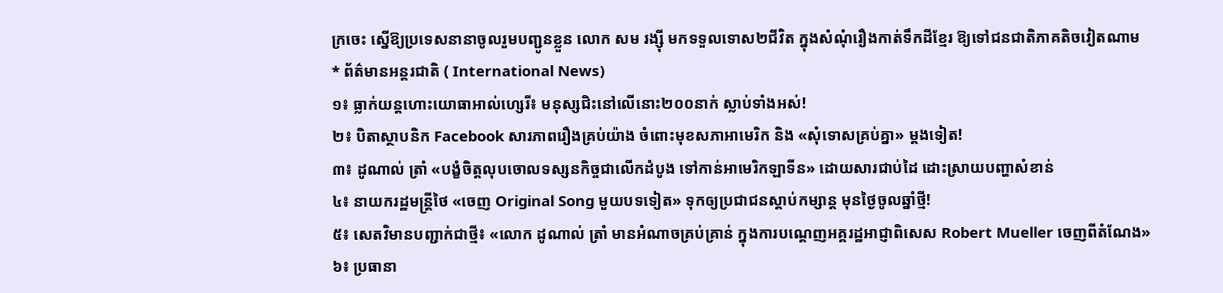ក្រចេះ ស្នើឱ្យប្រទេសនានាចូលរួមបញ្ជូនខ្លួន លោក សម រង្ស៊ី មកទទួលទោស២ជីវិត ក្នុងសំណុំរឿងកាត់ទឹកដីខ្មែរ ឱ្យទៅជនជាតិភាគតិចវៀតណាម
* ព័ត៌មានអន្តរជាតិ ( International News)
១៖ ធ្លាក់យន្តហោះយោធាអាល់ហ្សេរី៖ មនុស្សជិះនៅលើនោះ២០០នាក់ ស្លាប់ទាំងអស់!
២៖ បិតាស្ថាបនិក Facebook សារភាពរឿងគ្រប់យ៉ាង ចំពោះមុខសភាអាមេរិក និង «សុំទោសគ្រប់គ្នា» ម្តងទៀត!
៣៖ ដូណាល់ ត្រាំ «បង្ខំចិត្តលុបចោលទស្សនកិច្ចជាលើកដំបូង ទៅកាន់អាមេរិកឡាទីន» ដោយសារជាប់ដៃ ដោះស្រាយបញ្ហាសំខាន់
៤៖ នាយករដ្ឋមន្ត្រីថៃ «ចេញ Original Song មួយបទទៀត» ទុកឲ្យប្រជាជនស្តាប់កម្សាន្ត មុនថ្ងៃចូលឆ្នាំថ្មី!
៥៖ សេតវិមានបញ្ជាក់ជាថ្មី៖ «លោក ដូណាល់ ត្រាំ មានអំណាចគ្រប់គ្រាន់ ក្នុងការបណ្តេញអគ្គរដ្ឋអាជ្ញាពិសេស Robert Mueller ចេញពីតំណែង»
៦៖ ប្រធានា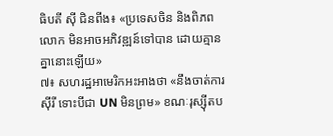ធិបតី ស៊ី ជិនពីង៖ «ប្រទេសចិន និងពិភពលោក មិនអាចអភិវឌ្ឍន៍ទៅបាន ដោយគ្មានគ្នានោះឡើយ»
៧៖ សហរដ្ឋអាមេរិកអះអាងថា «នឹងចាត់ការស៊ីរី ទោះបីជា UN មិនព្រម» ខណៈរុស្ស៊ីតប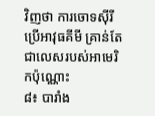វិញថា ការចោទស៊ីរីប្រើអាវុធគីមី គ្រាន់តែជាលេសរបស់អាមេរិកប៉ុណ្ណោះ
៨៖ បារាំង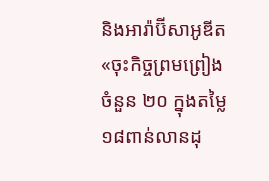និងអារ៉ាប៊ីសាអូឌីត «ចុះកិច្ចព្រមព្រៀងចំនួន ២០ ក្នុងតម្លៃ ១៨ពាន់លានដុ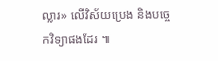ល្លារ» លើវិស័យប្រេង និងបច្ចេកវិទ្យាផងដែរ ៕